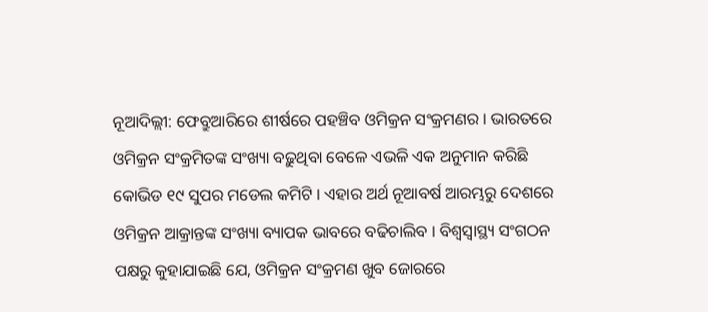ନୂଆଦିଲ୍ଲୀ: ଫେବ୍ରୁଆରିରେ ଶୀର୍ଷରେ ପହଞ୍ଚିବ ଓମିକ୍ରନ ସଂକ୍ରମଣର । ଭାରତରେ ଓମିକ୍ରନ ସଂକ୍ରମିତଙ୍କ ସଂଖ୍ୟା ବଢ଼ୁଥିବା ବେଳେ ଏଭଳି ଏକ ଅନୁମାନ କରିଛି କୋଭିଡ ୧୯ ସୁପର ମଡେଲ କମିଟି । ଏହାର ଅର୍ଥ ନୂଆବର୍ଷ ଆରମ୍ଭରୁ ଦେଶରେ ଓମିକ୍ରନ ଆକ୍ରାନ୍ତଙ୍କ ସଂଖ୍ୟା ବ୍ୟାପକ ଭାବରେ ବଢିଚାଲିବ । ବିଶ୍ୱସ୍ୱାସ୍ଥ୍ୟ ସଂଗଠନ ପକ୍ଷରୁ କୁହାଯାଇଛି ଯେ, ଓମିକ୍ରନ ସଂକ୍ରମଣ ଖୁବ ଜୋରରେ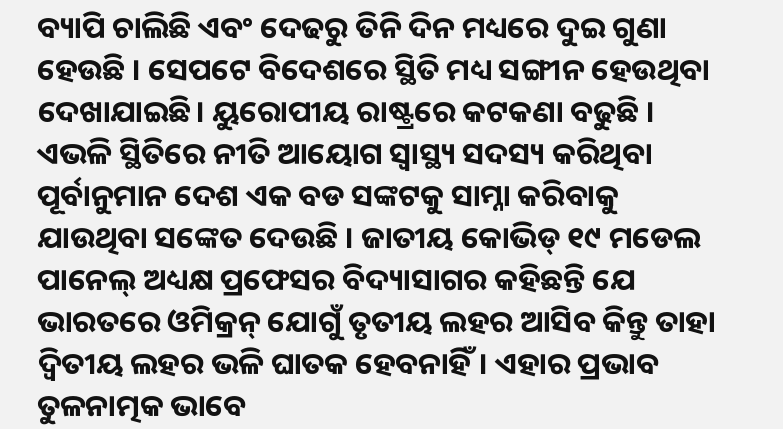ବ୍ୟାପି ଚାଲିଛି ଏବଂ ଦେଢରୁ ତିନି ଦିନ ମଧ୍ୟରେ ଦୁଇ ଗୁଣା ହେଉଛି । ସେପଟେ ବିଦେଶରେ ସ୍ଥିତି ମଧ୍ୟ ସଙ୍ଗୀନ ହେଉଥିବା ଦେଖାଯାଇଛି। ୟୁରୋପୀୟ ରାଷ୍ଟ୍ରରେ କଟକଣା ବଢୁଛି । ଏଭଳି ସ୍ଥିତିରେ ନୀତି ଆୟୋଗ ସ୍ୱାସ୍ଥ୍ୟ ସଦସ୍ୟ କରିଥିବା ପୂର୍ବାନୁମାନ ଦେଶ ଏକ ବଡ ସଙ୍କଟକୁ ସାମ୍ନା କରିବାକୁ ଯାଉଥିବା ସଙ୍କେତ ଦେଉଛି । ଜାତୀୟ କୋଭିଡ୍ ୧୯ ମଡେଲ ପାନେଲ୍ ଅଧ୍ୟକ୍ଷ ପ୍ରଫେସର ବିଦ୍ୟାସାଗର କହିଛନ୍ତି ଯେ ଭାରତରେ ଓମିକ୍ରନ୍ ଯୋଗୁଁ ତୃତୀୟ ଲହର ଆସିବ କିନ୍ତୁ ତାହା ଦ୍ବିତୀୟ ଲହର ଭଳି ଘାତକ ହେବନାହିଁ। ଏହାର ପ୍ରଭାବ ତୁଳନାତ୍ମକ ଭାବେ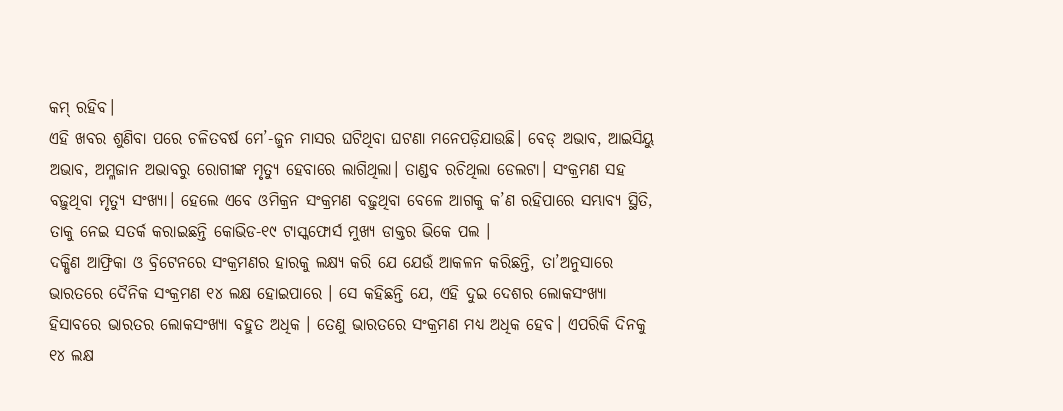କମ୍ ରହିବ।
ଏହି ଖବର ଶୁଣିବା ପରେ ଚଳିତବର୍ଷ ମେ’-ଜୁନ ମାସର ଘଟିଥିବା ଘଟଣା ମନେପଡ଼ିଯାଉଛି। ବେଡ୍ ଅଭାବ, ଆଇସିୟୁ ଅଭାବ, ଅମ୍ଳଜାନ ଅଭାବରୁ ରୋଗୀଙ୍କ ମୃତ୍ୟୁ ହେବାରେ ଲାଗିଥିଲା। ତାଣ୍ଡବ ରଚିଥିଲା ଡେଲଟା। ସଂକ୍ରମଣ ସହ ବଢ଼ୁଥିବା ମୃତ୍ୟୁ ସଂଖ୍ୟା। ହେଲେ ଏବେ ଓମିକ୍ରନ ସଂକ୍ରମଣ ବଢ଼ୁଥିବା ବେଳେ ଆଗକୁ କ’ଣ ରହିପାରେ ସମ୍ଭାବ୍ୟ ସ୍ଥିତି, ତାକୁ ନେଇ ସତର୍କ କରାଇଛନ୍ତି କୋଭିଡ-୧୯ ଟାସ୍କଫୋର୍ସ ମୁଖ୍ୟ ଡାକ୍ତର ଭିକେ ପଲ ।
ଦକ୍ଷିଣ ଆଫ୍ରିକା ଓ ବ୍ରିଟେନରେ ସଂକ୍ରମଣର ହାରକୁ ଲକ୍ଷ୍ୟ କରି ଯେ ଯେଉଁ ଆକଳନ କରିଛନ୍ତି, ତା’ଅନୁସାରେ ଭାରତରେ ଦୈନିକ ସଂକ୍ରମଣ ୧୪ ଲକ୍ଷ ହୋଇପାରେ । ସେ କହିଛନ୍ତି ଯେ, ଏହି ଦୁଇ ଦେଶର ଲୋକସଂଖ୍ୟା ହିସାବରେ ଭାରତର ଲୋକସଂଖ୍ୟା ବହୁତ ଅଧିକ । ତେଣୁ ଭାରତରେ ସଂକ୍ରମଣ ମଧ୍ୟ ଅଧିକ ହେବ। ଏପରିକି ଦିନକୁ ୧୪ ଲକ୍ଷ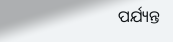ପର୍ଯ୍ୟନ୍ତ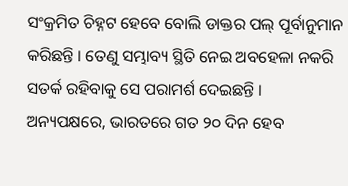ସଂକ୍ରମିତ ଚିହ୍ନଟ ହେବେ ବୋଲି ଡାକ୍ତର ପଲ୍ ପୂର୍ବାନୁମାନ କରିଛନ୍ତି । ତେଣୁ ସମ୍ଭାବ୍ୟ ସ୍ଥିତି ନେଇ ଅବହେଳା ନକରି ସତର୍କ ରହିବାକୁ ସେ ପରାମର୍ଶ ଦେଇଛନ୍ତି ।
ଅନ୍ୟପକ୍ଷରେ, ଭାରତରେ ଗତ ୨୦ ଦିନ ହେବ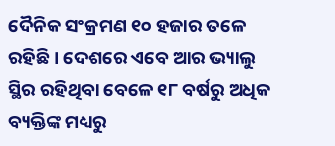ଦୈନିକ ସଂକ୍ରମଣ ୧୦ ହଜାର ତଳେ ରହିଛି । ଦେଶରେ ଏବେ ଆର ଭ୍ୟାଲୁ ସ୍ଥିର ରହିଥିବା ବେଳେ ୧୮ ବର୍ଷରୁ ଅଧିକ ବ୍ୟକ୍ତିଙ୍କ ମଧ୍ୟରୁ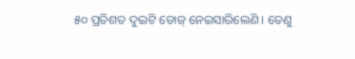୫୦ ପ୍ରତିଶତ ଦୁଇଟି ଡୋଜ୍ ନେଇସାରିଲେଣି । ତେଣୁ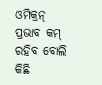ଓମିକ୍ରନ୍ ପ୍ରଭାବ କମ୍ ରହିବ ବୋଲି କିଛି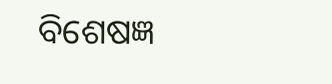ବିଶେଷଜ୍ଞ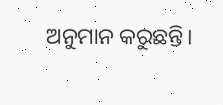ଅନୁମାନ କରୁଛନ୍ତି।